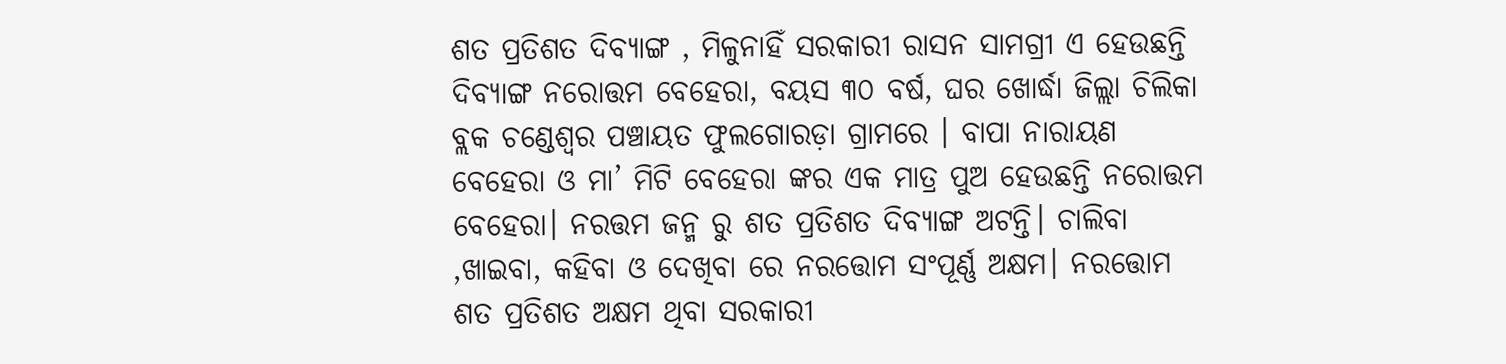ଶତ ପ୍ରତିଶତ ଦିବ୍ୟାଙ୍ଗ , ମିଳୁନାହିଁ ସରକାରୀ ରାସନ ସାମଗ୍ରୀ ଏ ହେଉଛନ୍ତି ଦିବ୍ୟାଙ୍ଗ ନରୋତ୍ତମ ବେହେରା, ବୟସ ୩୦ ବର୍ଷ, ଘର ଖୋର୍ଦ୍ଧା ଜିଲ୍ଲା ଚିଲିକା ବ୍ଲକ ଚଣ୍ଡେଶ୍ୱର ପଞ୍ଚାୟତ ଫୁଲଗୋରଡ଼ା ଗ୍ରାମରେ । ବାପା ନାରାୟଣ ବେହେରା ଓ ମା’ ମିଟି ବେହେରା ଙ୍କର ଏକ ମାତ୍ର ପୁଅ ହେଉଛନ୍ତି ନରୋତ୍ତମ ବେହେରା। ନରତ୍ତମ ଜନ୍ମ ରୁ ଶତ ପ୍ରତିଶତ ଦିବ୍ୟାଙ୍ଗ ଅଟନ୍ତି। ଚାଲିବା ,ଖାଇବା, କହିବା ଓ ଦେଖିବା ରେ ନରତ୍ତୋମ ସଂପୂର୍ଣ୍ଣ ଅକ୍ଷମ। ନରତ୍ତୋମ ଶତ ପ୍ରତିଶତ ଅକ୍ଷମ ଥିବା ସରକାରୀ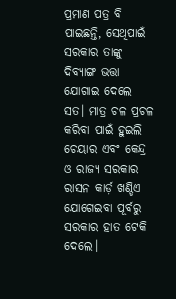ପ୍ରମାଣ ପତ୍ର ବି ପାଇଛନ୍ତି, ସେଥିପାଇଁ ସରକାର ତାଙ୍କୁ ଦିବ୍ୟାଙ୍ଗ ଭତ୍ତା ଯୋଗାଇ ଦେଲେ ସତ। ମାତ୍ର ଚଳ ପ୍ରଚଳ କରିବା ପାଇଁ ହୁଇଲି ଚେୟାର ଏବଂ କେନ୍ଦ୍ର ଓ ରାଜ୍ୟ ସରକାର ରାସନ କାର୍ଡ଼ ଖଣ୍ଡିଏ ଯୋଗେଇବା ପୂର୍ବରୁ ସରକାର ହାତ ଟେକି ଦେଲେ।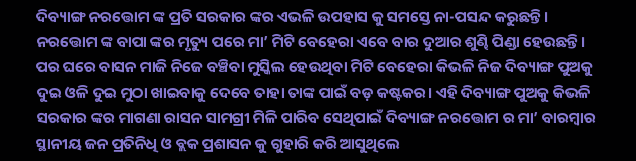ଦିବ୍ୟାଙ୍ଗ ନରତ୍ତୋମ ଙ୍କ ପ୍ରତି ସରକାର ଙ୍କର ଏଭଳି ଉପହାସ କୁ ସମସ୍ତେ ନା-ପସନ୍ଦ କରୁଛନ୍ତି। ନରତ୍ତୋମ ଙ୍କ ବାପା ଙ୍କର ମୃତ୍ୟୁ ପରେ ମା’ ମିଟି ବେହେରା ଏବେ ବାର ଦୁଆର ଶୁଣ୍ଢି ପିଣ୍ଡା ହେଉଛନ୍ତି। ପର ଘରେ ବାସନ ମାଜି ନିଜେ ବଞ୍ଚିବା ମୁସ୍କିଲ ହେଉଥିବା ମିଟି ବେହେରା କିଭଳି ନିଜ ଦିବ୍ୟାଙ୍ଗ ପୁଅକୁ ଦୁଇ ଓଳି ଦୁଇ ମୁଠା ଖାଇବାକୁ ଦେବେ ତାହା ତାଙ୍କ ପାଇଁ ବଡ଼ କଷ୍ଟକର। ଏହି ଦିବ୍ୟାଙ୍ଗ ପୁଅକୁ କିଭଳି ସରକାର ଙ୍କର ମାଗଣା ରାସନ ସାମଗ୍ରୀ ମିଳି ପାରିବ ସେଥିପାଇଁ ଦିବ୍ୟାଙ୍ଗ ନରତ୍ତୋମ ର ମା’ ବାରମ୍ବାର ସ୍ଥାନୀୟ ଜନ ପ୍ରତିନିଧି ଓ ବ୍ଲକ ପ୍ରଶାସନ କୁ ଗୁହାରି କରି ଆସୁଥିଲେ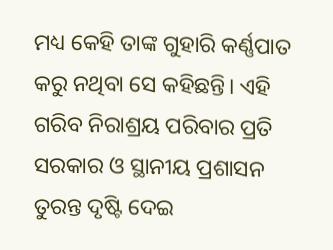ମଧ୍ୟ କେହି ତାଙ୍କ ଗୁହାରି କର୍ଣ୍ଣପାତ କରୁ ନଥିବା ସେ କହିଛନ୍ତି। ଏହି ଗରିବ ନିରାଶ୍ରୟ ପରିବାର ପ୍ରତି ସରକାର ଓ ସ୍ଥାନୀୟ ପ୍ରଶାସନ ତୁରନ୍ତ ଦୃଷ୍ଟି ଦେଇ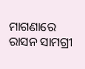ମାଗଣାରେ ରାସନ ସାମଗ୍ରୀ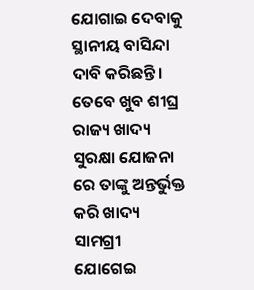ଯୋଗାଇ ଦେବାକୁ ସ୍ଥାନୀୟ ବାସିନ୍ଦା ଦାବି କରିଛନ୍ତି। ତେବେ ଖୁବ ଶୀଘ୍ର ରାଜ୍ୟ ଖାଦ୍ୟ ସୁରକ୍ଷା ଯୋଜନା ରେ ତାଙ୍କୁ ଅନ୍ତର୍ଭୁକ୍ତ କରି ଖାଦ୍ୟ ସାମଗ୍ରୀ ଯୋଗେଇ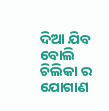ଦିଆ ଯିବ ବୋଲି ଚିଲିକା ର ଯୋଗାଣ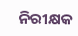ନିରୀକ୍ଷକ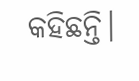କହିଛନ୍ତି।